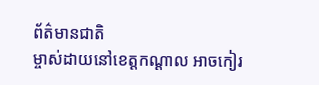ព័ត៌មានជាតិ
ម្ចាស់ដាយនៅខេត្តកណ្ដាល អាចកៀរ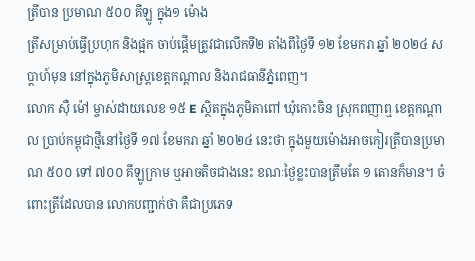ត្រីបាន ប្រមាណ ៥០០ គីឡូ ក្នុង១ ម៉ោង
ត្រីសម្រាប់ធ្វើប្រហុក និងផ្អក ចាប់ផ្ដើមត្រូវជាលើកទី២ តាំងពីថ្ងៃទី ១២ ខែមករា ឆ្នាំ ២០២៤ សប្ដាហ៍មុន នៅក្នុងភូមិសាស្ត្រខេត្តកណ្ដាល និងរាជធានីភ្នំពេញ។
លោក ស៊ឺ ម៉ៅ ម្ចាស់ដាយលេខ ១៥ E ស្ថិតក្នុងភូមិតាពៅ ឃុំកោះចិន ស្រុកពញាឮ ខេត្តកណ្ដាល ប្រាប់កម្ពុជាថ្មីនៅថ្ងៃទី ១៧ ខែមករា ឆ្នាំ ២០២៤ នេះថា ក្នុងមួយម៉ោងអាចកៀរត្រីបានប្រមាណ ៥០០ ទៅ ៧០០ គីឡូក្រាម ឬអាចតិចជាងនេះ ខណៈថ្ងៃខ្លះបានត្រឹមតែ ១ តោនក៏មាន។ ចំពោះត្រីដែលបាន លោកបញ្ជាក់ថា គឺជាប្រភេទ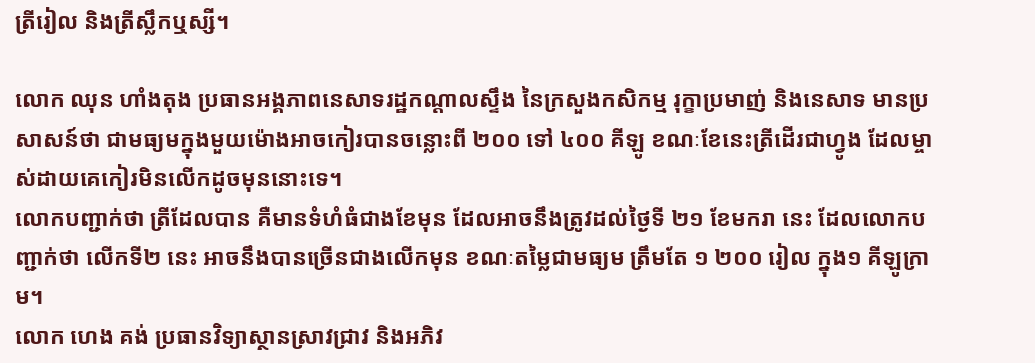ត្រីរៀល និងត្រីស្លឹកឬស្សី។

លោក ឈុន ហាំងតុង ប្រធានអង្គភាពនេសាទរដ្ឋកណ្តាលស្ទឹង នៃក្រសួងកសិកម្ម រុក្ខាប្រមាញ់ និងនេសាទ មានប្រសាសន៍ថា ជាមធ្យមក្នុងមួយម៉ោងអាចកៀរបានចន្លោះពី ២០០ ទៅ ៤០០ គីឡូ ខណៈខែនេះត្រីដើរជាហ្វូង ដែលម្ចាស់ដាយគេកៀរមិនលើកដូចមុននោះទេ។
លោកបញ្ជាក់ថា ត្រីដែលបាន គឺមានទំហំធំជាងខែមុន ដែលអាចនឹងត្រូវដល់ថ្ងៃទី ២១ ខែមករា នេះ ដែលលោកបញ្ជាក់ថា លើកទី២ នេះ អាចនឹងបានច្រើនជាងលើកមុន ខណៈតម្លៃជាមធ្យម ត្រឹមតែ ១ ២០០ រៀល ក្នុង១ គីឡូក្រាម។
លោក ហេង គង់ ប្រធានវិទ្យាស្ថានស្រាវជ្រាវ និងអភិវ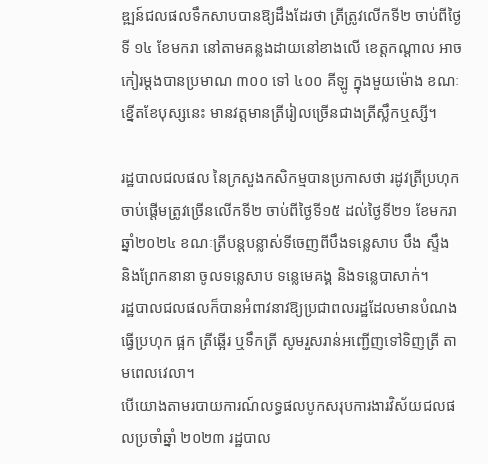ឌ្ឍន៍ជលផលទឹកសាបបានឱ្យដឹងដែរថា ត្រីត្រូវលើកទី២ ចាប់ពីថ្ងៃ ទី ១៤ ខែមករា នៅតាមគន្លងដាយនៅខាងលើ ខេត្តកណ្ដាល អាចកៀរម្ដងបានប្រមាណ ៣០០ ទៅ ៤០០ គីឡូ ក្នុងមួយម៉ោង ខណៈខ្នើតខែបុស្សនេះ មានវត្តមានត្រីរៀលច្រើនជាងត្រីស្លឹកឬស្សី។

រដ្ឋបាលជលផល នៃក្រសួងកសិកម្មបានប្រកាសថា រដូវត្រីប្រហុកចាប់ផ្ដើមត្រូវច្រើនលើកទី២ ចាប់ពីថ្ងៃទី១៥ ដល់ថ្ងៃទី២១ ខែមករា ឆ្នាំ២០២៤ ខណៈត្រីបន្តបន្លាស់ទីចេញពីបឹងទន្លេសាប បឹង ស្ទឹង និងព្រែកនានា ចូលទន្លេសាប ទន្លេមេគង្គ និងទន្លេបាសាក់។
រដ្ឋបាលជលផលក៏បានអំពាវនាវឱ្យប្រជាពលរដ្ឋដែលមានបំណងធ្វើប្រហុក ផ្អក ត្រីឆ្អើរ ឬទឹកត្រី សូមរួសរាន់អញ្ជើញទៅទិញត្រី តាមពេលវេលា។
បើយោងតាមរបាយការណ៍លទ្ធផលបូកសរុបការងារវិស័យជលផលប្រចាំឆ្នាំ ២០២៣ រដ្ឋបាល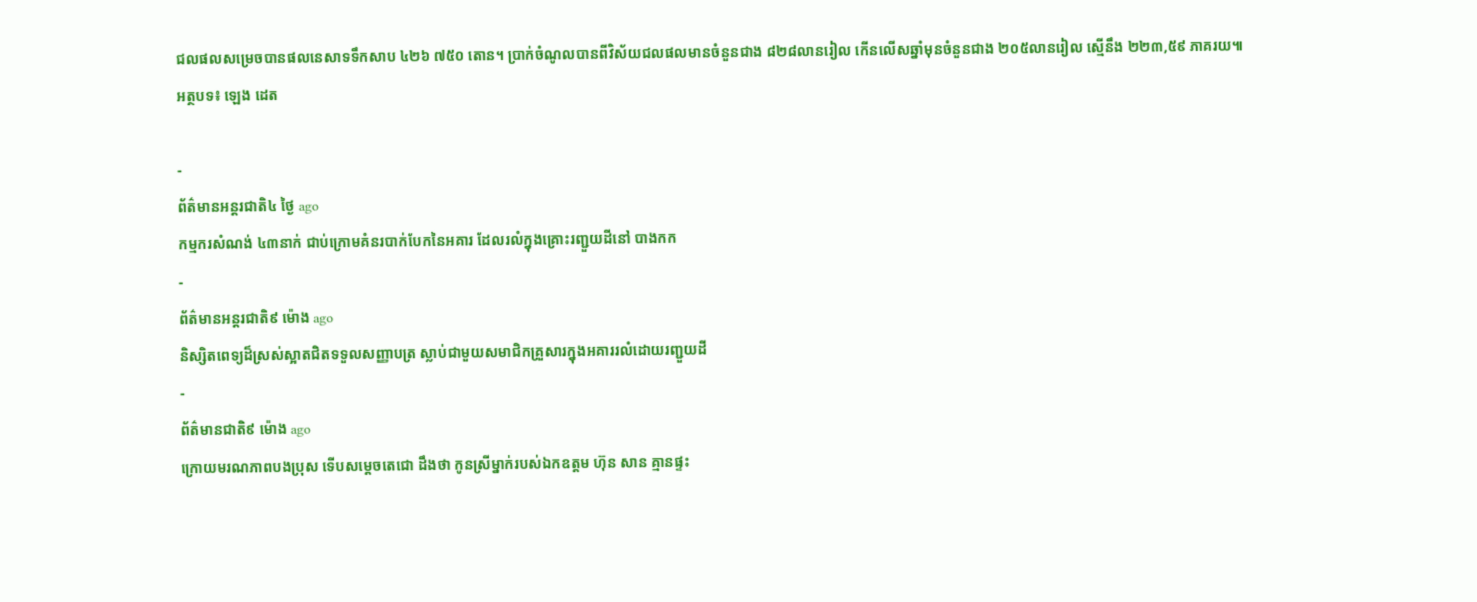ជលផលសម្រេចបានផលនេសាទទឹកសាប ៤២៦ ៧៥០ តោន។ ប្រាក់ចំណូលបានពីវិស័យជលផលមានចំនួនជាង ៨២៨លានរៀល កើនលើសឆ្នាំមុនចំនួនជាង ២០៥លានរៀល ស្មើនឹង ២២៣,៥៩ ភាគរយ៕
អត្ថបទ៖ ឡេង ដេត

-
ព័ត៌មានអន្ដរជាតិ៤ ថ្ងៃ ago
កម្មករសំណង់ ៤៣នាក់ ជាប់ក្រោមគំនរបាក់បែកនៃអគារ ដែលរលំក្នុងគ្រោះរញ្ជួយដីនៅ បាងកក
-
ព័ត៌មានអន្ដរជាតិ៩ ម៉ោង ago
និស្សិតពេទ្យដ៏ស្រស់ស្អាតជិតទទួលសញ្ញាបត្រ ស្លាប់ជាមួយសមាជិកគ្រួសារក្នុងអគាររលំដោយរញ្ជួយដី
-
ព័ត៌មានជាតិ៩ ម៉ោង ago
ក្រោយមរណភាពបងប្រុស ទើបសម្ដេចតេជោ ដឹងថា កូនស្រីម្នាក់របស់ឯកឧត្តម ហ៊ុន សាន គ្មានផ្ទះ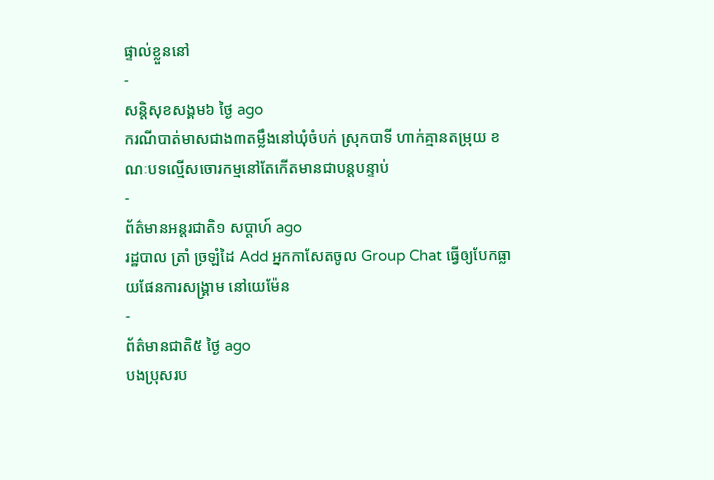ផ្ទាល់ខ្លួននៅ
-
សន្តិសុខសង្គម៦ ថ្ងៃ ago
ករណីបាត់មាសជាង៣តម្លឹងនៅឃុំចំបក់ ស្រុកបាទី ហាក់គ្មានតម្រុយ ខណៈបទល្មើសចោរកម្មនៅតែកើតមានជាបន្តបន្ទាប់
-
ព័ត៌មានអន្ដរជាតិ១ សប្តាហ៍ ago
រដ្ឋបាល ត្រាំ ច្រឡំដៃ Add អ្នកកាសែតចូល Group Chat ធ្វើឲ្យបែកធ្លាយផែនការសង្គ្រាម នៅយេម៉ែន
-
ព័ត៌មានជាតិ៥ ថ្ងៃ ago
បងប្រុសរប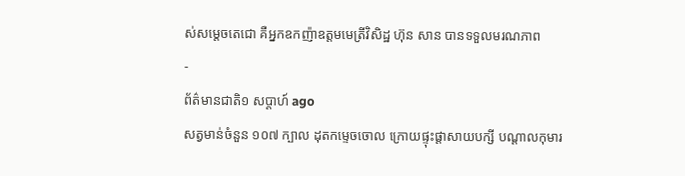ស់សម្ដេចតេជោ គឺអ្នកឧកញ៉ាឧត្តមមេត្រីវិសិដ្ឋ ហ៊ុន សាន បានទទួលមរណភាព
-
ព័ត៌មានជាតិ១ សប្តាហ៍ ago
សត្វមាន់ចំនួន ១០៧ ក្បាល ដុតកម្ទេចចោល ក្រោយផ្ទុះផ្ដាសាយបក្សី បណ្តាលកុមារ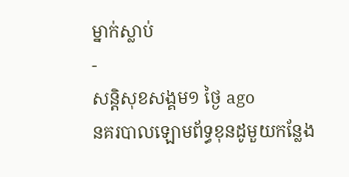ម្នាក់ស្លាប់
-
សន្តិសុខសង្គម១ ថ្ងៃ ago
នគរបាលឡោមព័ទ្ធខុនដូមួយកន្លែង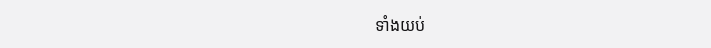ទាំងយប់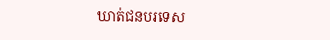ឃាត់ជនបរទេស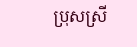ប្រុសស្រី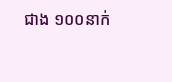ជាង ១០០នាក់